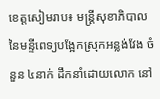ខេត្តសៀមរាប៖ មន្ត្រីសុខាភិបាល នៃមន្ទីពេទ្យបង្អែកស្រុកអន្លង់វែង ចំនួន ៤នាក់ ដឹកនាំដោយលោក នៅ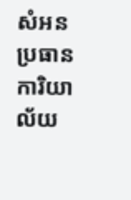សំអន ប្រធានការិយាល័យ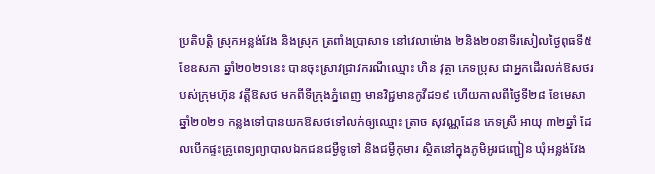ប្រតិបត្តិ ស្រុកអន្លង់វែង និងស្រុក ត្រពាំងប្រាសាទ នៅវេលាម៉ោង ២និង២០នាទីរសៀលថ្ងៃពុធទី៥ ខែឧសភា ឆ្នាំ២០២១នេះ បានចុះស្រាវជ្រាវករណីឈ្មោះ ហិន វុត្ថា ភេទប្រុស ជាអ្នកដើរលក់ឱសថរបស់ក្រុមហ៊ុន វត្តីឱសថ មកពីទីក្រុងភ្នំពេញ មានវិជ្ជមានកូវីដ១៩ ហើយកាលពីថ្ងៃទី២៨ ខែមេសា ឆ្នាំ២០២១ កន្លងទៅបានយកឱសថទៅលក់ឲ្យឈ្មោះ ត្រាច សុវណ្ណដែន ភេទស្រី អាយុ ៣២ឆ្នាំ ដែលបេីកផ្ទះគ្រូពេទ្យព្យាបាលឯកជនជម្ងឺទូទៅ និងជម្ងឺកុមារ ស្ថិតនៅក្នុងភូមិអូរជញ្ជៀន ឃុំអន្លង់វែង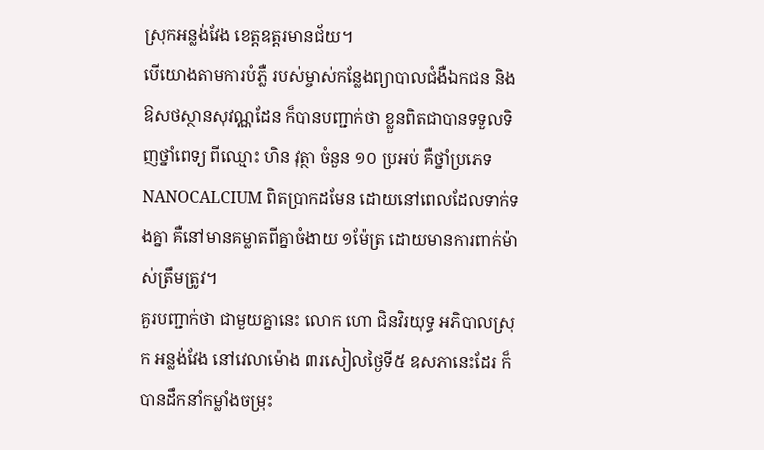ស្រុកអន្លង់វែង ខេត្តឧត្តរមានជ័យ។
បេីយោងតាមការបំភ្លឺ របស់ម្ចាស់កន្លែងព្យាបាលជំងឺឯកជន និងឱសថស្ថានសុវណ្ណដែន ក៏បានបញ្ជាក់ថា ខ្លួនពិតជាបានទទួលទិញថ្នាំពេទ្យ ពីឈ្មោះ ហិន វុត្ថា ចំនួន ១០ ប្រអប់ គឺថ្នាំប្រភេទ NANOCALCIUM ពិតប្រាកដមែន ដោយនៅពេលដែលទាក់ទងគ្នា គឺនៅមានគម្លាតពីគ្នាចំងាយ ១ម៉ែត្រ ដោយមានការពាក់ម៉ាស់ត្រឹមត្រូវ។
គួរបញ្ជាក់ថា ជាមួយគ្នានេះ លោក ហោ ជិនវិរយុទ្ធ អភិបាលស្រុក អន្លង់វែង នៅវេលាម៉ោង ៣រសៀលថ្ងៃទី៥ ឧសភានេះដែរ ក៏បានដឹកនាំកម្លាំងចម្រុះ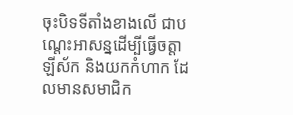ចុះបិទទីតាំងខាងលើ ជាបណ្តេះអាសន្នដើម្បីធ្វើចត្តា ឡីស័ក និងយកកំហាក ដែលមានសមាជិក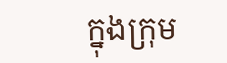ក្នុងក្រុម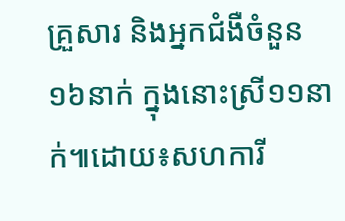គ្រួសារ និងអ្នកជំងឺចំនួន ១៦នាក់ ក្នុងនោះស្រី១១នាក់៕ដោយ៖សហការី